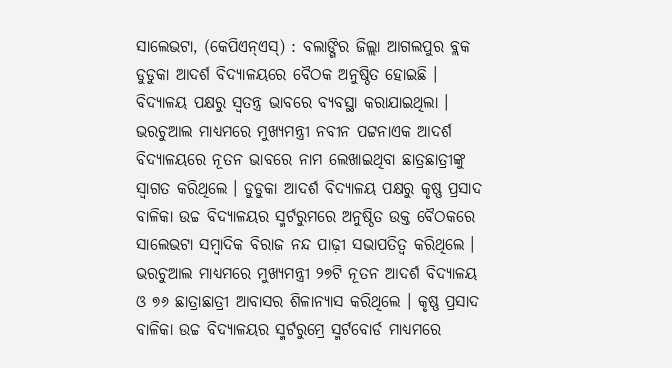ସାଲେଭଟା, (କେପିଏନ୍ଏସ୍) : ବଲାଙ୍ଗିର ଜିଲ୍ଲା ଆଗଲପୁର ବ୍ଲକ ଡୁଡୁକା ଆଦର୍ଶ ବିଦ୍ୟାଳୟରେ ବୈଠକ ଅନୁଷ୍ଠିତ ହୋଇଛି । ବିଦ୍ୟାଳୟ ପକ୍ଷରୁ ସ୍ୱତନ୍ତ୍ର ଭାବରେ ବ୍ୟବସ୍ଥା କରାଯାଇଥିଲା । ଭରଚୁଆଲ ମାଧ୍ୟମରେ ମୁଖ୍ୟମନ୍ତ୍ରୀ ନବୀନ ପଟ୍ଟନାଏକ ଆଦର୍ଶ ବିଦ୍ୟାଳୟରେ ନୂତନ ଭାବରେ ନାମ ଲେଖାଇଥିବା ଛାତ୍ରଛାତ୍ରୀଙ୍କୁ ସ୍ୱାଗତ କରିଥିଲେ । ଡୁଡୁକା ଆଦର୍ଶ ବିଦ୍ୟାଳୟ ପକ୍ଷରୁ କୃଷ୍ଣ ପ୍ରସାଦ ବାଳିକା ଉଚ୍ଚ ବିଦ୍ୟାଳୟର ସ୍ମର୍ଟରୁମରେ ଅନୁଷ୍ଠିତ ଉକ୍ତ ବୈଠକରେ ସାଲେଭଟା ସମ୍ବାଦିକ ବିରାଜ ନନ୍ଦ ପାଢ଼ୀ ସଭାପତିତ୍ୱ କରିଥିଲେ । ଭରଚୁଆଲ ମାଧ୍ୟମରେ ମୁଖ୍ୟମନ୍ତ୍ରୀ ୨୭ଟି ନୂତନ ଆଦର୍ଶ ବିଦ୍ୟାଳୟ ଓ ୭୬ ଛାତ୍ରାଛାତ୍ରୀ ଆବାସର ଶିଳାନ୍ୟାସ କରିଥିଲେ । କୃଷ୍ଣ ପ୍ରସାଦ ବାଳିକା ଉଚ୍ଚ ବିଦ୍ୟାଳୟର ସ୍ମର୍ଟରୁମ୍ରେ ସ୍ମର୍ଟବୋର୍ଡ ମାଧ୍ୟମରେ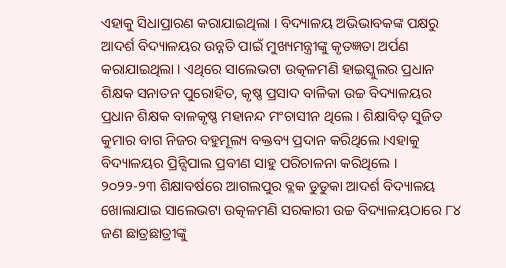ଏହାକୁ ସିଧାପ୍ରାରଣ କରାଯାଇଥିଲା । ବିଦ୍ୟାଳୟ ଅଭିଭାବକଙ୍କ ପକ୍ଷରୁ ଆଦର୍ଶ ବିଦ୍ୟାଳୟର ଉନ୍ନତି ପାଇଁ ମୁଖ୍ୟମନ୍ତ୍ରୀଙ୍କୁ କୃତଜ୍ଞତା ଅର୍ପଣ କରାଯାଇଥିଲା । ଏଥିରେ ସାଲେଭଟା ଉତ୍କଳମଣି ହାଇସ୍କୁଲର ପ୍ରଧାନ ଶିକ୍ଷକ ସନାତନ ପୁରୋହିତ, କୃଷ୍ଣ ପ୍ରସାଦ ବାଳିକା ଉଚ୍ଚ ବିଦ୍ୟାଳୟର ପ୍ରଧାନ ଶିକ୍ଷକ ବାଳକୃଷ୍ଣ ମହାନନ୍ଦ ମଂଚାସୀନ ଥିଲେ । ଶିକ୍ଷାବିତ୍ ସୁଜିତ କୁମାର ବାଗ ନିଜର ବହୁମୂଲ୍ୟ ବକ୍ତବ୍ୟ ପ୍ରଦାନ କରିଥିଲେ ।ଏହାକୁ ବିଦ୍ୟାଳୟର ପ୍ରିନ୍ସିପାଲ ପ୍ରବୀଣ ସାହୁ ପରିଚାଳନା କରିଥିଲେ ।
୨୦୨୨-୨୩ ଶିକ୍ଷାବର୍ଷରେ ଆଗଲପୁର ବ୍ଲକ ଡୁଡୁକା ଆଦର୍ଶ ବିଦ୍ୟାଳୟ ଖୋଲାଯାଇ ସାଲେଭଟା ଉତ୍କଳମଣି ସରକାରୀ ଉଚ୍ଚ ବିଦ୍ୟାଳୟଠାରେ ୮୪ ଜଣ ଛାତ୍ରଛାତ୍ରୀଙ୍କୁ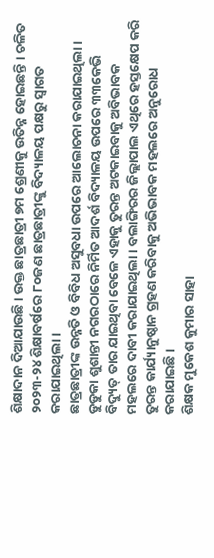ଶିକ୍ଷାଦାନ ଦିଆଯାଉଛି । ଉକ୍ତ ଛାତ୍ରଛାତ୍ରୀ ୭ମ ଶ୍ରେଣୀକୁ ଉତିନ୍ନ ହୋଇଛନ୍ତି । ଚଳିତ ୨୦୨୩-୨୪ ଶିକ୍ଷାବର୍ଷରେ ୮୦ଜଣ ଛାତ୍ରଛାତ୍ରୀଙ୍କୁ ବିଦ୍ୟାଳୟ ପକ୍ଷରୁ ସ୍ୱାଗତ କରାଯାଇଥିଲା ।
ଛାତ୍ରଛାତ୍ରୀଙ୍କ ଉନ୍ନତି ଓ ବିବିଧ ଅସୁବଧା ଉପରେ ଆଲୋଚନା କରାଯାଇଥିଲା । ଡୁଡୁକା ଶୁଶାନ୍ତୀ ନଗରଠାରେ ନିର୍ମିତ ଆଦର୍ଶ ବିଦ୍ୟାଳୟ ଉପରେ ୩୩କେଭି ବିଦ୍ୟୁତ୍ ତାର ଯାଇଥିବା ବେଳେ ଏହାକୁ ତୁରନ୍ତ ଅଟକାଇବାକୁ ଅବିଭାବକ ମହଲରେ ଦାବୀ କରାଯାଇଥିଲା । ବଲାଙ୍ଗିରର ଜିଲ୍ଲାପାଲ ଏଥିରେ ହସ୍ତକ୍ଷେପ କରି ତୁରନ୍ତ କାର୍ଯ୍ୟାନୁଷ୍ଠାନ ଗ୍ରହଣ କରିବାକୁ ଅଭିଭାବକ ମହଲରେ ଅନୁରୋଧ କରାଯାଇଛି ।
ଶିକ୍ଷକ ମୁକେଶ କୁମାର ସାହା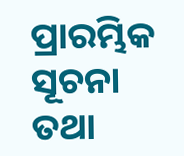ପ୍ରାରମ୍ଭିକ ସୂଚନା ତଥା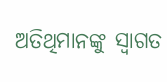ଅତିଥିମାନଙ୍କୁ ସ୍ୱାଗତ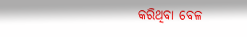କରିଥିବା ବେଳ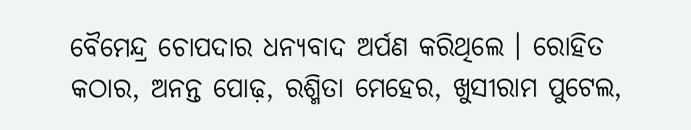ବୈମେନ୍ଦ୍ର ଚୋପଦାର ଧନ୍ୟବାଦ ଅର୍ପଣ କରିଥିଲେ । ରୋହିତ କଠାର, ଅନନ୍ତ ପୋଢ଼, ରଶ୍ମିତା ମେହେର, ଖୁସୀରାମ ପୁଟେଲ,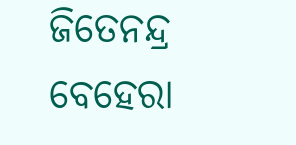ଜିତେନନ୍ଦ୍ର ବେହେରା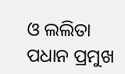ଓ ଲଲିତା ପଧାନ ପ୍ରମୁଖ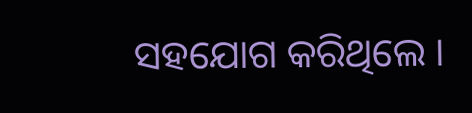ସହଯୋଗ କରିଥିଲେ ।